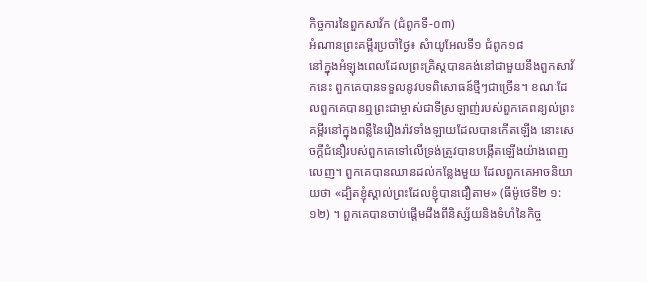កិច្ចការនៃពួកសាវ័ក (ជំពូកទី-០៣)
អំណានព្រះគម្ពីរប្រចាំថ្ងៃ៖ សំាយូអែលទី១ ជំពូក១៨
នៅក្នុងអំឡុងពេលដែលព្រះគ្រិស្តបានគង់នៅជាមួយនឹងពួកសាវ័កនេះ ពួកគេបានទទួលនូវបទពិសោធន៍ថ្មីៗជាច្រើន។ ខណៈដែលពួកគេបានឮព្រះជាម្ចាស់ជាទីស្រឡាញ់របស់ពួកគេពន្យល់ព្រះគម្ពីរនៅក្នុងពន្លឺនៃរឿងរ៉ាវទាំងឡាយដែលបានកើតឡើង នោះសេចក្តីជំនឿរបស់ពួកគេទៅលើទ្រង់ត្រូវបានបង្កើតឡើងយ៉ាងពេញលេញ។ ពួកគេបានឈានដល់កន្លែងមួយ ដែលពួកគេអាចនិយាយថា «ដ្បិតខ្ញុំស្គាល់ព្រះដែលខ្ញុំបានជឿតាម» (ធីម៉ូថេទី២ ១:១២) ។ ពួកគេបានចាប់ផ្តើមដឹងពីនិស្ស័យនិងទំហំនៃកិច្ច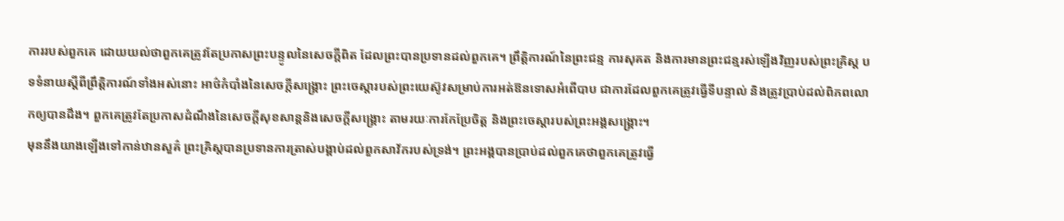ការរបស់ពួកគេ ដោយយល់ថាពួកគេត្រូវតែប្រកាសព្រះបន្ទូលនៃសេចក្តីពិត ដែលព្រះបានប្រទានដល់ពួកគេ។ ព្រឹត្តិការណ៍នៃព្រះជន្ម ការសុគត និងការមានព្រះជន្មរស់ឡើងវិញរបស់ព្រះគ្រិស្ត បទទំនាយស្តីពីព្រឹត្តិការណ៍ទាំងអស់នោះ អាថ៌កំបាំងនៃសេចក្តីសង្រ្គោះ ព្រះចេស្តារបស់ព្រះយេស៊ូវសម្រាប់ការអត់ឱនទោសអំពើបាប ជាការដែលពួកគេត្រូវធ្វើទីបន្ទាល់ និងត្រូវប្រាប់ដល់ពិភពលោកឲ្យបានដឹង។ ពួកគេត្រូវតែប្រកាសដំណឹងនៃសេចក្តីសុខសាន្តនិងសេចក្តីសង្រ្គោះ តាមរយៈការកែប្រែចិត្ត និងព្រះចេស្តារបស់ព្រះអង្គសង្រ្គោះ។
មុននឹងយាងឡើងទៅកាន់ឋានសួគ៌ ព្រះគ្រិស្តបានប្រទានការត្រាស់បង្គាប់ដល់ពួកសាវ័ករបស់ទ្រង់។ ព្រះអង្គបានប្រាប់ដល់ពួកគេថាពួកគេត្រូវធ្វើ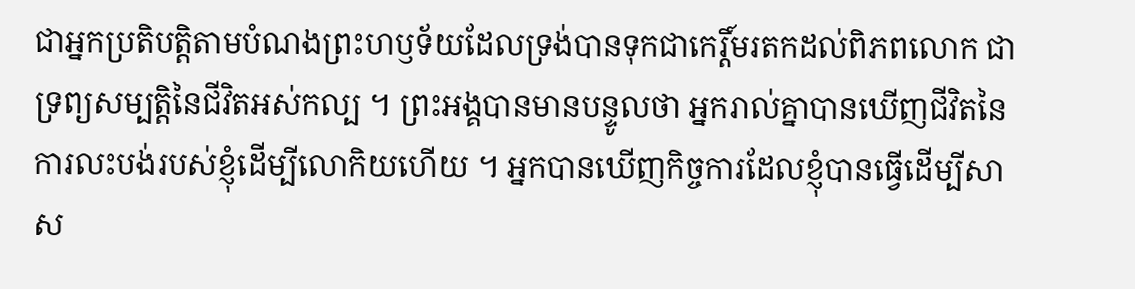ជាអ្នកប្រតិបត្តិតាមបំណងព្រះហឫទ័យដែលទ្រង់បានទុកជាកេរ្តិ៍មរតកដល់ពិភពលោក ជាទ្រព្យសម្បត្តិនៃជីវិតអស់កល្ប ។ ព្រះអង្គបានមានបន្ទូលថា អ្នករាល់គ្នាបានឃើញជីវិតនៃការលះបង់របស់ខ្ញុំដើម្បីលោកិយហើយ ។ អ្នកបានឃើញកិច្ចការដែលខ្ញុំបានធ្វើដើម្បីសាស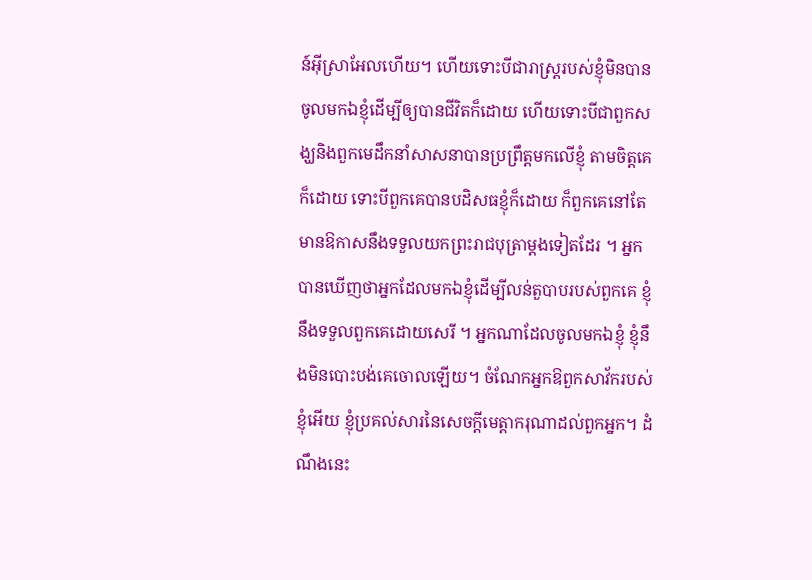ន៍អ៊ីស្រាអែលហើយ។ ហើយទោះបីជារាស្រ្តរបស់ខ្ញុំមិនបានចូលមកឯខ្ញុំដើម្បីឲ្យបានជីវិតក៏ដោយ ហើយទោះបីជាពួកសង្ឃនិងពួកមេដឹកនាំសាសនាបានប្រព្រឹត្តមកលើខ្ញុំ តាមចិត្តគេក៏ដោយ ទោះបីពួកគេបានបដិសធខ្ញុំក៏ដោយ ក៏ពួកគេនៅតែមានឱកាសនឹងទទួលយកព្រះរាជបុត្រាម្តងទៀតដែរ ។ អ្នកបានឃើញថាអ្នកដែលមកឯខ្ញុំដើម្បីលន់តួបាបរបស់ពួកគេ ខ្ញុំនឹងទទួលពួកគេដោយសេរី ។ អ្នកណាដែលចូលមកឯខ្ញុំ ខ្ញុំនឹងមិនបោះបង់គេចោលឡើយ។ ចំណែកអ្នកឱពួកសាវ័ករបស់ខ្ញុំអើយ ខ្ញុំប្រគល់សារនៃសេចក្តីមេត្តាករុណាដល់ពួកអ្នក។ ដំណឹងនេះ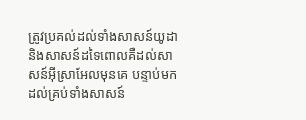ត្រូវប្រគល់ដល់ទាំងសាសន៍យូដា និងសាសន៍ដទៃពោលគឺដល់សាសន៍អ៊ីស្រាអែលមុនគេ បន្ទាប់មកដល់គ្រប់ទាំងសាសន៍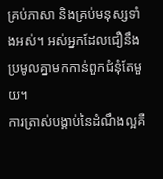គ្រប់ភាសា និងគ្រប់មនុស្សទាំងអស់។ អស់អ្នកដែលជឿនឹងប្រមូលគ្នាមកកាន់ពួកជំនុំតែមួយ។
ការត្រាស់បង្គាប់នៃដំណឹងល្អគឺ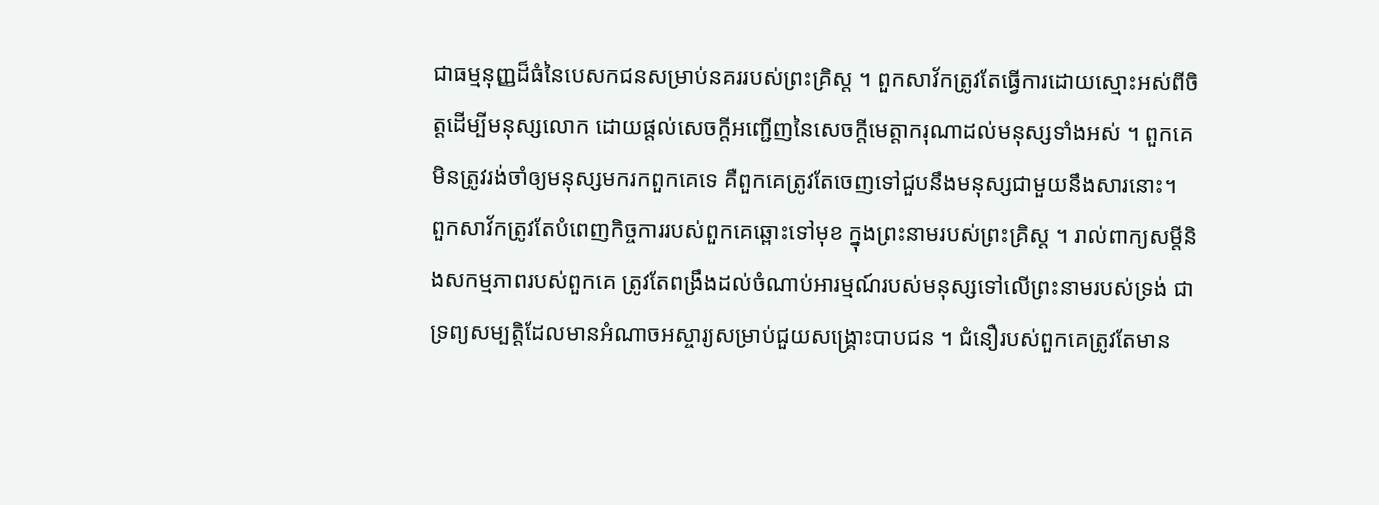ជាធម្មនុញ្ញដ៏ធំនៃបេសកជនសម្រាប់នគររបស់ព្រះគ្រិស្ត ។ ពួកសាវ័កត្រូវតែធ្វើការដោយស្មោះអស់ពីចិត្តដើម្បីមនុស្សលោក ដោយផ្តល់សេចក្តីអញ្ជើញនៃសេចក្តីមេត្តាករុណាដល់មនុស្សទាំងអស់ ។ ពួកគេមិនត្រូវរង់ចាំឲ្យមនុស្សមករកពួកគេទេ គឺពួកគេត្រូវតែចេញទៅជួបនឹងមនុស្សជាមួយនឹងសារនោះ។
ពួកសាវ័កត្រូវតែបំពេញកិច្ចការរបស់ពួកគេឆ្ពោះទៅមុខ ក្នុងព្រះនាមរបស់ព្រះគ្រិស្ត ។ រាល់ពាក្យសម្តីនិងសកម្មភាពរបស់ពួកគេ ត្រូវតែពង្រឹងដល់ចំណាប់អារម្មណ៍របស់មនុស្សទៅលើព្រះនាមរបស់ទ្រង់ ជាទ្រព្យសម្បត្តិដែលមានអំណាចអស្ចារ្យសម្រាប់ជួយសង្រ្គោះបាបជន ។ ជំនឿរបស់ពួកគេត្រូវតែមាន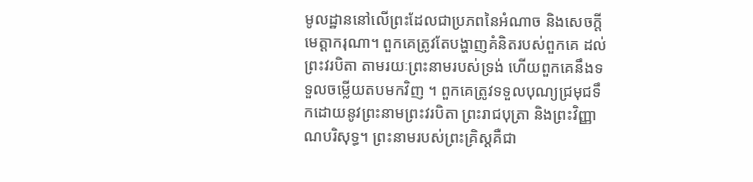មូលដ្ឋាននៅលើព្រះដែលជាប្រភពនៃអំណាច និងសេចក្តីមេត្តាករុណា។ ពួកគេត្រូវតែបង្ហាញគំនិតរបស់ពួកគេ ដល់ព្រះវរបិតា តាមរយៈព្រះនាមរបស់ទ្រង់ ហើយពួកគេនឹងទទួលចម្លើយតបមកវិញ ។ ពួកគេត្រូវទទួលបុណ្យជ្រមុជទឹកដោយនូវព្រះនាមព្រះវរបិតា ព្រះរាជបុត្រា និងព្រះវិញ្ញាណបរិសុទ្ធ។ ព្រះនាមរបស់ព្រះគ្រិស្តគឺជា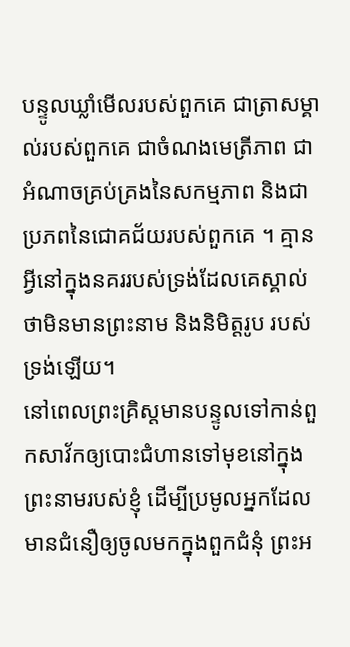បន្ទូលឃ្លាំមើលរបស់ពួកគេ ជាត្រាសម្គាល់របស់ពួកគេ ជាចំណងមេត្រីភាព ជាអំណាចគ្រប់គ្រងនៃសកម្មភាព និងជាប្រភពនៃជោគជ័យរបស់ពួកគេ ។ គ្មានអ្វីនៅក្នុងនគររបស់ទ្រង់ដែលគេស្គាល់ថាមិនមានព្រះនាម និងនិមិត្តរូប របស់ទ្រង់ឡើយ។
នៅពេលព្រះគ្រិស្តមានបន្ទូលទៅកាន់ពួកសាវ័កឲ្យបោះជំហានទៅមុខនៅក្នុងព្រះនាមរបស់ខ្ញុំ ដើម្បីប្រមូលអ្នកដែលមានជំនឿឲ្យចូលមកក្នុងពួកជំនុំ ព្រះអ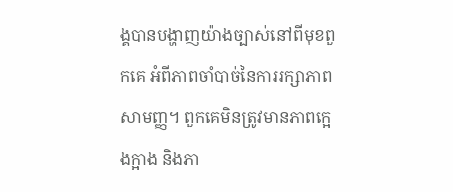ង្គបានបង្ហាញយ៉ាងច្បាស់នៅពីមុខពួកគេ អំពីភាពចាំបាច់នៃការរក្សាភាពសាមញ្ញ។ ពួកគេមិនត្រូវមានភាពក្អេងក្អាង និងភា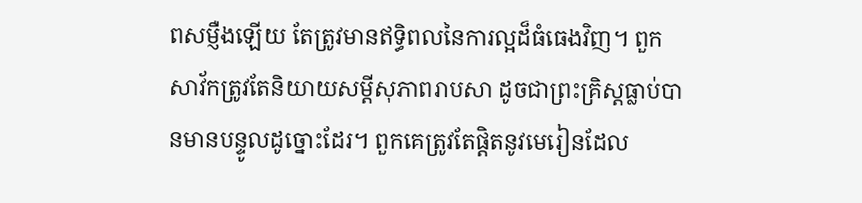ពសម្ញឺងឡើយ តែត្រូវមានឥទ្ធិពលនៃការល្អដ៏ធំធេងវិញ។ ពួកសាវ័កត្រូវតែនិយាយសម្តីសុភាពរាបសា ដូចជាព្រះគ្រិស្តធ្លាប់បានមានបន្ទូលដូច្នោះដែរ។ ពួកគេត្រូវតែផ្តិតនូវមេរៀនដែល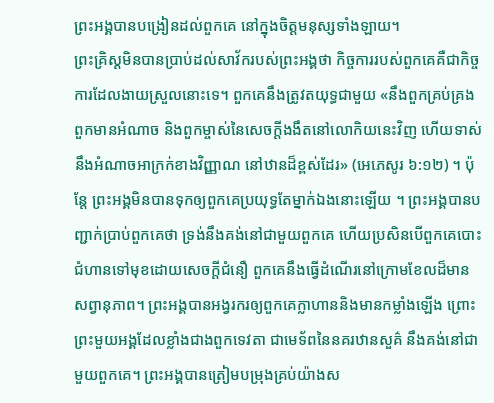ព្រះអង្គបានបង្រៀនដល់ពួកគេ នៅក្នុងចិត្តមនុស្សទាំងឡាយ។
ព្រះគ្រិស្តមិនបានប្រាប់ដល់សាវ័ករបស់ព្រះអង្គថា កិច្ចការរបស់ពួកគេគឺជាកិច្ចការដែលងាយស្រួលនោះទេ។ ពួកគេនឹងត្រូវតយុទ្ធជាមួយ «នឹងពួកគ្រប់គ្រង ពួកមានអំណាច និងពួកម្ចាស់នៃសេចក្តីងងឹតនៅលោកិយនេះវិញ ហើយទាស់នឹងអំណាចអាក្រក់ខាងវិញ្ញាណ នៅឋានដ៏ខ្ពស់ដែរ» (អេភេសូរ ៦:១២) ។ ប៉ុន្តែ ព្រះអង្គមិនបានទុកឲ្យពួកគេប្រយុទ្ធតែម្នាក់ឯងនោះឡើយ ។ ព្រះអង្គបានបញ្ជាក់ប្រាប់ពួកគេថា ទ្រង់នឹងគង់នៅជាមួយពួកគេ ហើយប្រសិនបើពួកគេបោះជំហានទៅមុខដោយសេចក្តីជំនឿ ពួកគេនឹងធ្វើដំណើរនៅក្រោមខែលដ៏មានសព្វានុភាព។ ព្រះអង្គបានអង្វរករឲ្យពួកគេក្លាហាននិងមានកម្លាំងឡើង ព្រោះព្រះមួយអង្គដែលខ្លាំងជាងពួកទេវតា ជាមេទ័ពនៃនគរឋានសួគ៌ នឹងគង់នៅជាមួយពួកគេ។ ព្រះអង្គបានត្រៀមបម្រុងគ្រប់យ៉ាងស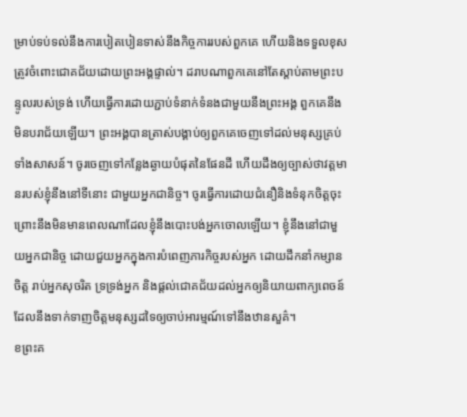ម្រាប់ទប់ទល់នឹងការបៀតបៀនទាស់នឹងកិច្ចការរបស់ពួកគេ ហើយនិងទទួលខុសត្រូវចំពោះជោគជ័យដោយព្រះអង្គផ្ទាល់។ ដរាបណាពួកគេនៅតែស្តាប់តាមព្រះបន្ទូលរបស់ទ្រង់ ហើយធ្វើការដោយភ្ជាប់ទំនាក់ទំនងជាមួយនឹងព្រះអង្គ ពួកគេនឹងមិនបរាជ័យឡើយ។ ព្រះអង្គបានត្រាស់បង្គាប់ឲ្យពួកគេចេញទៅដល់មនុស្សគ្រប់ទាំងសាសន៍។ ចូរចេញទៅកន្លែងឆ្ងាយបំផុតនៃផែនដី ហើយដឹងឲ្យច្បាស់ថាវត្តមានរបស់ខ្ញុំនឹងនៅទីនោះ ជាមួយអ្នកជានិច្ច។ ចូរធ្វើការដោយជំនឿនិងទំនុកចិត្តចុះ ព្រោះនឹងមិនមានពេលណាដែលខ្ញុំនឹងបោះបង់អ្នកចោលឡើយ។ ខ្ញុំនឹងនៅជាមួយអ្នកជានិច្ច ដោយជួយអ្នកក្នុងការបំពេញភារកិច្ចរបស់អ្នក ដោយដឹកនាំកម្សានចិត្ត រាប់អ្នកសុចរិត ទ្រទ្រង់អ្នក និងផ្តល់ជោគជ័យដល់អ្នកឲ្យនិយាយពាក្យពេចន៍ដែលនឹងទាក់ទាញចិត្តមនុស្សដទៃឲ្យចាប់អារម្មណ៍ទៅនឹងឋានសួគ៌។
ខព្រះគ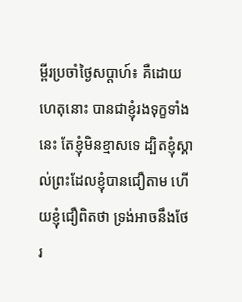ម្ពីរប្រចាំថ្ងៃសប្តាហ៍៖ គឺដោយហេតុនោះ បានជាខ្ញុំរងទុក្ខទាំងនេះ តែខ្ញុំមិនខ្មាសទេ ដ្បិតខ្ញុំស្គាល់ព្រះដែលខ្ញុំបានជឿតាម ហើយខ្ញុំជឿពិតថា ទ្រង់អាចនឹងថែរ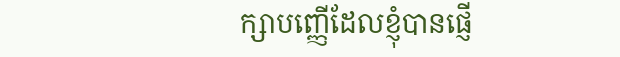ក្សាបញ្ញើដែលខ្ញុំបានផ្ញើ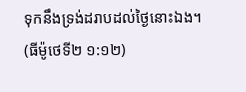ទុកនឹងទ្រង់ដរាបដល់ថ្ងៃនោះឯង។ (ធីម៉ូថេទី២ ១:១២)